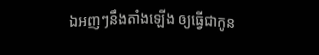ឯអញៗនឹងតាំងឡើង ឲ្យធ្វើជាកូន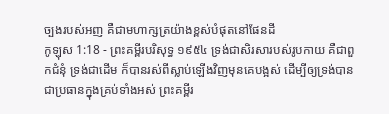ច្បងរបស់អញ គឺជាមហាក្សត្រយ៉ាងខ្ពស់បំផុតនៅផែនដី
កូឡុស 1:18 - ព្រះគម្ពីរបរិសុទ្ធ ១៩៥៤ ទ្រង់ជាសិរសារបស់រូបកាយ គឺជាពួកជំនុំ ទ្រង់ជាដើម ក៏បានរស់ពីស្លាប់ឡើងវិញមុនគេបង្អស់ ដើម្បីឲ្យទ្រង់បានជាប្រធានក្នុងគ្រប់ទាំងអស់ ព្រះគម្ពីរ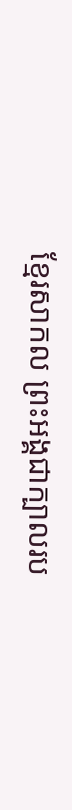ខ្មែរសាកល ព្រះអង្គជាក្បាលរប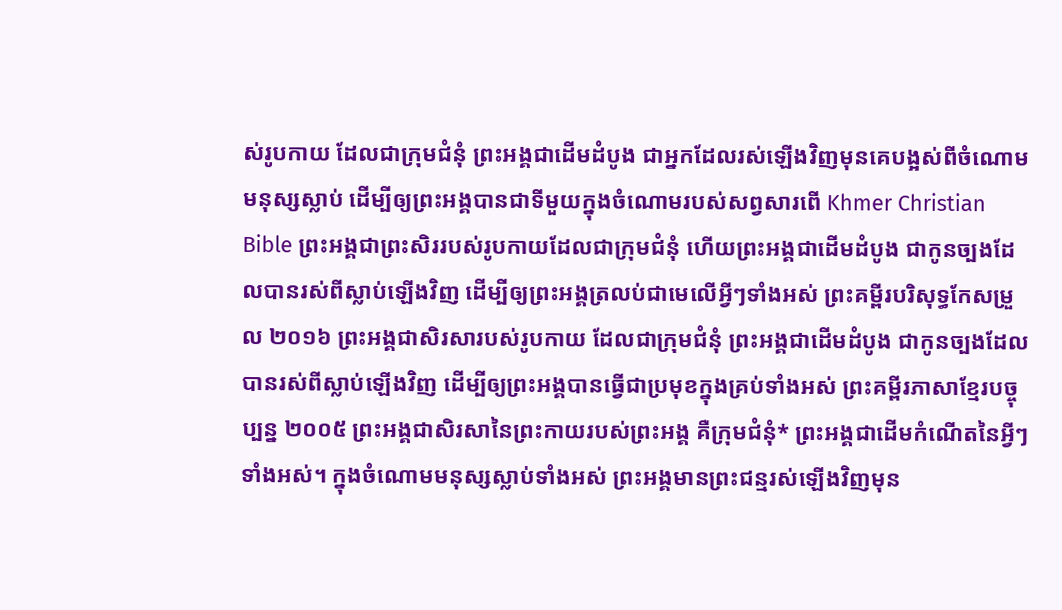ស់រូបកាយ ដែលជាក្រុមជំនុំ ព្រះអង្គជាដើមដំបូង ជាអ្នកដែលរស់ឡើងវិញមុនគេបង្អស់ពីចំណោមមនុស្សស្លាប់ ដើម្បីឲ្យព្រះអង្គបានជាទីមួយក្នុងចំណោមរបស់សព្វសារពើ Khmer Christian Bible ព្រះអង្គជាព្រះសិររបស់រូបកាយដែលជាក្រុមជំនុំ ហើយព្រះអង្គជាដើមដំបូង ជាកូនច្បងដែលបានរស់ពីស្លាប់ឡើងវិញ ដើម្បីឲ្យព្រះអង្គត្រលប់ជាមេលើអ្វីៗទាំងអស់ ព្រះគម្ពីរបរិសុទ្ធកែសម្រួល ២០១៦ ព្រះអង្គជាសិរសារបស់រូបកាយ ដែលជាក្រុមជំនុំ ព្រះអង្គជាដើមដំបូង ជាកូនច្បងដែលបានរស់ពីស្លាប់ឡើងវិញ ដើម្បីឲ្យព្រះអង្គបានធ្វើជាប្រមុខក្នុងគ្រប់ទាំងអស់ ព្រះគម្ពីរភាសាខ្មែរបច្ចុប្បន្ន ២០០៥ ព្រះអង្គជាសិរសានៃព្រះកាយរបស់ព្រះអង្គ គឺក្រុមជំនុំ* ព្រះអង្គជាដើមកំណើតនៃអ្វីៗទាំងអស់។ ក្នុងចំណោមមនុស្សស្លាប់ទាំងអស់ ព្រះអង្គមានព្រះជន្មរស់ឡើងវិញមុន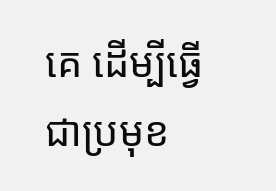គេ ដើម្បីធ្វើជាប្រមុខ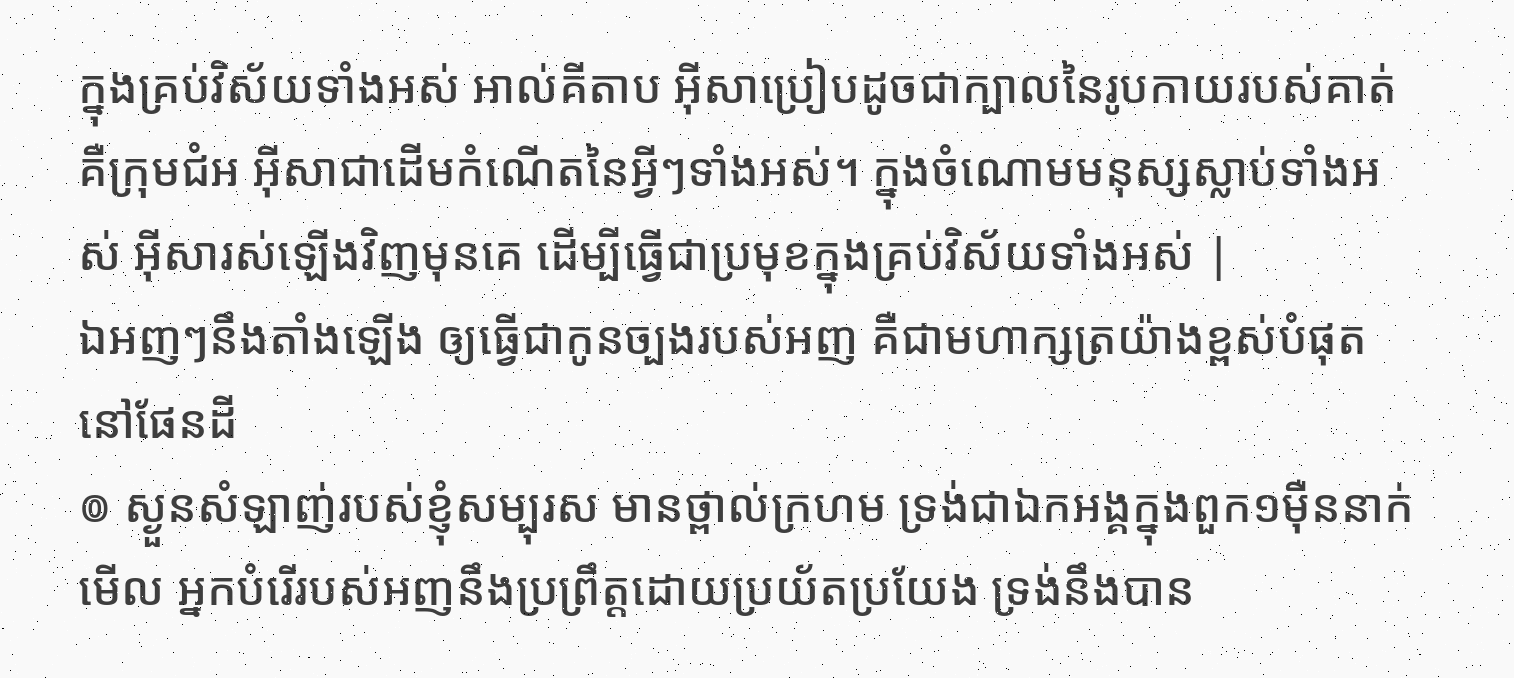ក្នុងគ្រប់វិស័យទាំងអស់ អាល់គីតាប អ៊ីសាប្រៀបដូចជាក្បាលនៃរូបកាយរបស់គាត់ គឺក្រុមជំអ អ៊ីសាជាដើមកំណើតនៃអ្វីៗទាំងអស់។ ក្នុងចំណោមមនុស្សស្លាប់ទាំងអស់ អ៊ីសារស់ឡើងវិញមុនគេ ដើម្បីធ្វើជាប្រមុខក្នុងគ្រប់វិស័យទាំងអស់ |
ឯអញៗនឹងតាំងឡើង ឲ្យធ្វើជាកូនច្បងរបស់អញ គឺជាមហាក្សត្រយ៉ាងខ្ពស់បំផុតនៅផែនដី
៙ ស្ងួនសំឡាញ់របស់ខ្ញុំសម្បុរស មានថ្ពាល់ក្រហម ទ្រង់ជាឯកអង្គក្នុងពួក១ម៉ឺននាក់
មើល អ្នកបំរើរបស់អញនឹងប្រព្រឹត្តដោយប្រយ័តប្រយែង ទ្រង់នឹងបាន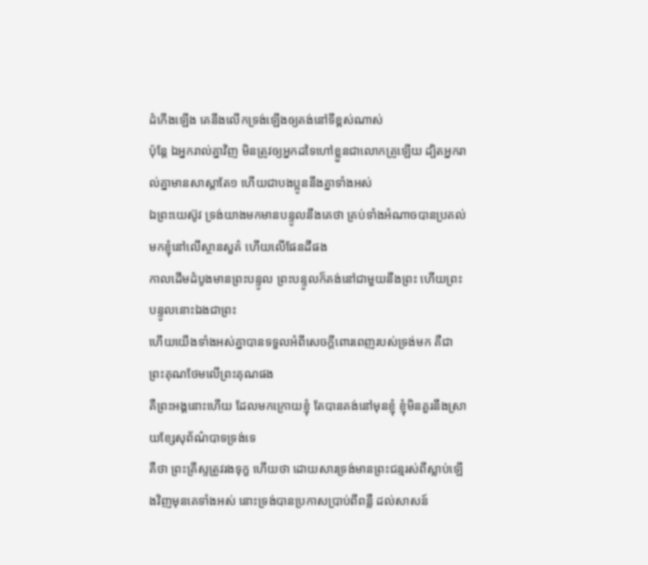ដំកើងឡើង គេនឹងលើកទ្រង់ឡើងឲ្យគង់នៅទីខ្ពស់ណាស់
ប៉ុន្តែ ឯអ្នករាល់គ្នាវិញ មិនត្រូវឲ្យអ្នកដទៃហៅខ្លួនជាលោកគ្រូឡើយ ដ្បិតអ្នករាល់គ្នាមានសាស្តាតែ១ ហើយជាបងប្អូននឹងគ្នាទាំងអស់
ឯព្រះយេស៊ូវ ទ្រង់យាងមកមានបន្ទូលនឹងគេថា គ្រប់ទាំងអំណាចបានប្រគល់មកខ្ញុំនៅលើស្ថានសួគ៌ ហើយលើផែនដីផង
កាលដើមដំបូងមានព្រះបន្ទូល ព្រះបន្ទូលក៏គង់នៅជាមួយនឹងព្រះ ហើយព្រះបន្ទូលនោះឯងជាព្រះ
ហើយយើងទាំងអស់គ្នាបានទទួលអំពីសេចក្ដីពោរពេញរបស់ទ្រង់មក គឺជាព្រះគុណថែមលើព្រះគុណផង
គឺព្រះអង្គនោះហើយ ដែលមកក្រោយខ្ញុំ តែបានគង់នៅមុនខ្ញុំ ខ្ញុំមិនគួរនឹងស្រាយខ្សែសុព័ណ៌បាទទ្រង់ទេ
គឺថា ព្រះគ្រីស្ទត្រូវរងទុក្ខ ហើយថា ដោយសារទ្រង់មានព្រះជន្មរស់ពីស្លាប់ឡើងវិញមុនគេទាំងអស់ នោះទ្រង់បានប្រកាសប្រាប់ពីពន្លឺ ដល់សាសន៍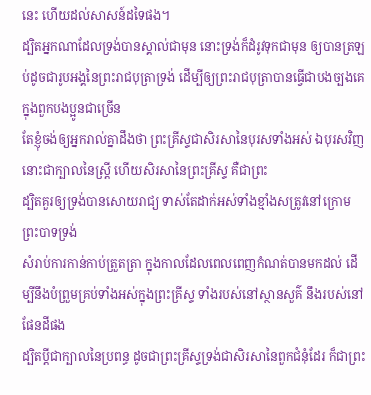នេះ ហើយដល់សាសន៍ដទៃផង។
ដ្បិតអ្នកណាដែលទ្រង់បានស្គាល់ជាមុន នោះទ្រង់ក៏ដំរូវទុកជាមុន ឲ្យបានត្រឡប់ដូចជារូបអង្គនៃព្រះរាជបុត្រាទ្រង់ ដើម្បីឲ្យព្រះរាជបុត្រាបានធ្វើជាបងច្បងគេក្នុងពួកបងប្អូនជាច្រើន
តែខ្ញុំចង់ឲ្យអ្នករាល់គ្នាដឹងថា ព្រះគ្រីស្ទជាសិរសានៃបុរសទាំងអស់ ឯបុរសវិញ នោះជាក្បាលនៃស្ត្រី ហើយសិរសានៃព្រះគ្រីស្ទ គឺជាព្រះ
ដ្បិតគួរឲ្យទ្រង់បានសោយរាជ្យ ទាស់តែដាក់អស់ទាំងខ្មាំងសត្រូវនៅក្រោមព្រះបាទទ្រង់
សំរាប់ការកាន់កាប់ត្រួតត្រា ក្នុងកាលដែលពេលពេញកំណត់បានមកដល់ ដើម្បីនឹងបំព្រួមគ្រប់ទាំងអស់ក្នុងព្រះគ្រីស្ទ ទាំងរបស់នៅស្ថានសួគ៌ នឹងរបស់នៅផែនដីផង
ដ្បិតប្ដីជាក្បាលនៃប្រពន្ធ ដូចជាព្រះគ្រីស្ទទ្រង់ជាសិរសានៃពួកជំនុំដែរ ក៏ជាព្រះ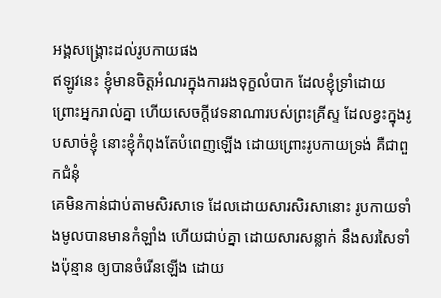អង្គសង្គ្រោះដល់រូបកាយផង
ឥឡូវនេះ ខ្ញុំមានចិត្តអំណរក្នុងការរងទុក្ខលំបាក ដែលខ្ញុំទ្រាំដោយព្រោះអ្នករាល់គ្នា ហើយសេចក្ដីវេទនាណារបស់ព្រះគ្រីស្ទ ដែលខ្វះក្នុងរូបសាច់ខ្ញុំ នោះខ្ញុំកំពុងតែបំពេញឡើង ដោយព្រោះរូបកាយទ្រង់ គឺជាពួកជំនុំ
គេមិនកាន់ជាប់តាមសិរសាទេ ដែលដោយសារសិរសានោះ រូបកាយទាំងមូលបានមានកំឡាំង ហើយជាប់គ្នា ដោយសារសន្លាក់ នឹងសរសៃទាំងប៉ុន្មាន ឲ្យបានចំរើនឡើង ដោយ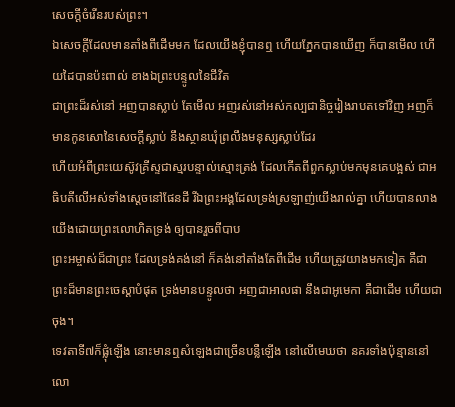សេចក្ដីចំរើនរបស់ព្រះ។
ឯសេចក្ដីដែលមានតាំងពីដើមមក ដែលយើងខ្ញុំបានឮ ហើយភ្នែកបានឃើញ ក៏បានមើល ហើយដៃបានប៉ះពាល់ ខាងឯព្រះបន្ទូលនៃជីវិត
ជាព្រះដ៏រស់នៅ អញបានស្លាប់ តែមើល អញរស់នៅអស់កល្បជានិច្ចរៀងរាបតទៅវិញ អញក៏មានកូនសោនៃសេចក្ដីស្លាប់ នឹងស្ថានឃុំព្រលឹងមនុស្សស្លាប់ដែរ
ហើយអំពីព្រះយេស៊ូវគ្រីស្ទជាស្មរបន្ទាល់ស្មោះត្រង់ ដែលកើតពីពួកស្លាប់មកមុនគេបង្អស់ ជាអធិបតីលើអស់ទាំងស្តេចនៅផែនដី រីឯព្រះអង្គដែលទ្រង់ស្រឡាញ់យើងរាល់គ្នា ហើយបានលាងយើងដោយព្រះលោហិតទ្រង់ ឲ្យបានរួចពីបាប
ព្រះអម្ចាស់ដ៏ជាព្រះ ដែលទ្រង់គង់នៅ ក៏គង់នៅតាំងតែពីដើម ហើយត្រូវយាងមកទៀត គឺជាព្រះដ៏មានព្រះចេស្តាបំផុត ទ្រង់មានបន្ទូលថា អញជាអាលផា នឹងជាអូមេកា គឺជាដើម ហើយជាចុង។
ទេវតាទី៧ក៏ផ្លុំឡើង នោះមានឮសំឡេងជាច្រើនបន្លឺឡើង នៅលើមេឃថា នគរទាំងប៉ុន្មាននៅលោ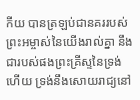កីយ បានត្រឡប់ជានគររបស់ព្រះអម្ចាស់នៃយើងរាល់គ្នា នឹងជារបស់ផងព្រះគ្រីស្ទនៃទ្រង់ហើយ ទ្រង់នឹងសោយរាជ្យនៅ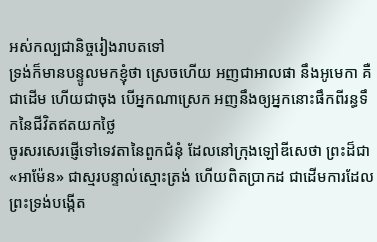អស់កល្បជានិច្ចរៀងរាបតទៅ
ទ្រង់ក៏មានបន្ទូលមកខ្ញុំថា ស្រេចហើយ អញជាអាលផា នឹងអូមេកា គឺជាដើម ហើយជាចុង បើអ្នកណាស្រេក អញនឹងឲ្យអ្នកនោះផឹកពីរន្ធទឹកនៃជីវិតឥតយកថ្លៃ
ចូរសរសេរផ្ញើទៅទេវតានៃពួកជំនុំ ដែលនៅក្រុងឡៅឌីសេថា ព្រះដ៏ជា «អាម៉ែន» ជាស្មរបន្ទាល់ស្មោះត្រង់ ហើយពិតប្រាកដ ជាដើមការដែលព្រះទ្រង់បង្កើត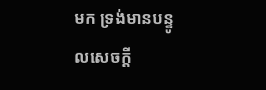មក ទ្រង់មានបន្ទូលសេចក្ដី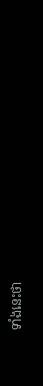ទាំងនេះថា